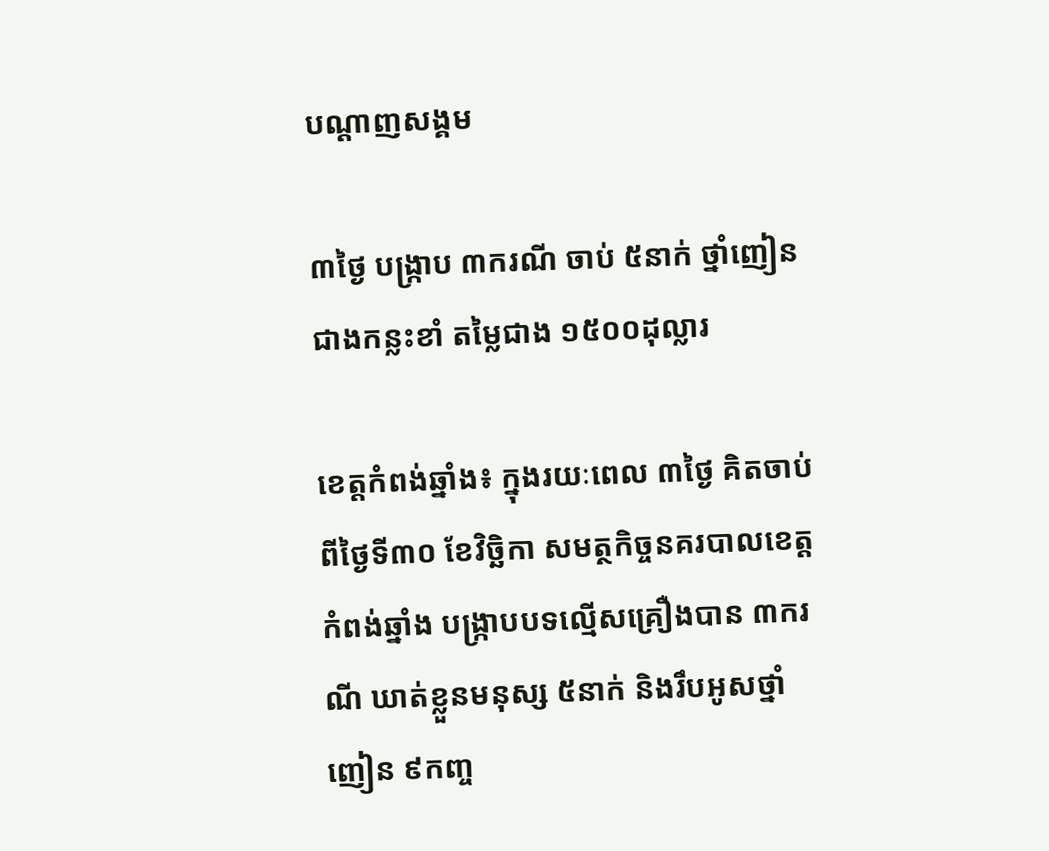បណ្តាញសង្គម

៣ថ្ងៃ បង្ក្រាប ៣ករណី ចាប់ ៥នាក់ ថ្នាំញៀនជាងកន្លះខាំ តម្លៃជាង ១៥០០ដុល្លារ

ខេត្តកំពង់ឆ្នាំង៖ ក្នុងរយៈពេល ៣ថ្ងៃ គិតចាប់ពីថ្ងៃទី៣០ ខែវិច្ឆិកា សមត្ថកិច្ចនគរបាលខេត្តកំពង់ឆ្នាំង បង្ក្រាបបទល្មើសគ្រឿងបាន ៣ករណី ឃាត់ខ្លួនមនុស្ស ៥នាក់ និងរឹបអូសថ្នាំញៀន ៩កញ្ច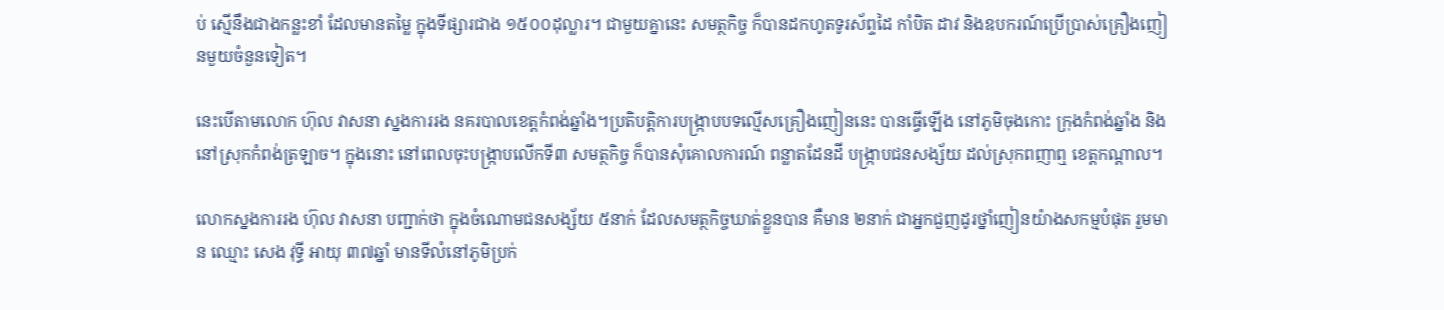ប់ ស្មើនឹងជាងកន្លះខាំ ដែលមានតម្លៃ ក្នុងទីផ្សារជាង ១៥០០ដុល្លារ។ ជាមួយគ្នានេះ សមត្ថកិច្ច ក៏បានដកហូតទូរស័ព្ទដៃ កាំបិត ដាវ និងឧបករណ៍ប្រើប្រាស់គ្រឿងញៀនមួយចំនួនទៀត។

នេះបើតាមលោក ហ៊ុល វាសនា ស្នងការរង នគរបាលខេត្តកំពង់ឆ្នាំង។ប្រតិបត្តិការបង្ក្រាបបទល្មើសគ្រឿងញៀននេះ បានធ្វើឡើង នៅភូមិចុងកោះ ក្រុងកំពង់ឆ្នាំង និងនៅស្រុកកំពង់ត្រឡាច។ ក្នុងនោះ នៅពេលចុះបង្ក្រាបលើកទី៣ សមត្ថកិច្ច ក៏បានសុំគោលការណ៍ ពន្លាតដែនដី បង្រ្កាបជនសង្ស័យ ដល់ស្រុកពញាឮ ខេត្តកណ្ដាល។

លោកស្នងការរង ហ៊ុល វាសនា បញ្ជាក់ថា ក្នុងចំណោមជនសង្ស័យ ៥នាក់ ដែលសមត្ថកិច្ចឃាត់ខ្លួនបាន គឺមាន ២នាក់ ជាអ្នកជួញដូរថ្នាំញៀនយ៉ាងសកម្មបំផុត រួមមាន ឈ្មោះ សេង វុទ្ធី អាយុ ៣៧ឆ្នាំ មានទីលំនៅភូមិប្រក់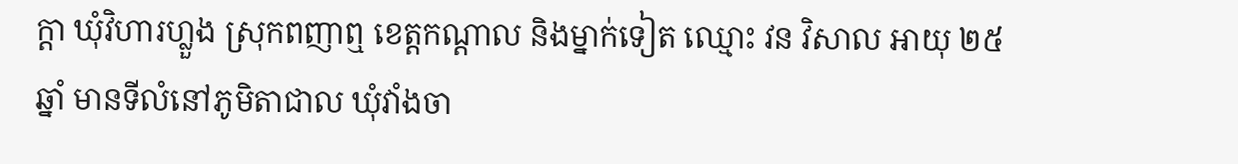ក្តា ឃុំវិហារហ្លួង ស្រុកពញាឮ ខេត្តកណ្ដាល និងម្នាក់ទៀត ឈ្មោះ វន វិសាល អាយុ ២៥ឆ្នាំ មានទីលំនៅភូមិតាជាល ឃុំវាំងចា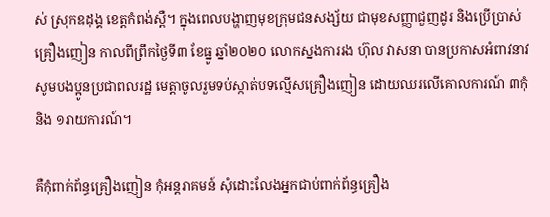ស់ ស្រុកឧដុង្គ ខេត្តកំពង់ស្ពឺ។ ក្នុងពេលបង្ហាញមុខក្រុមជនសង្ស័យ ជាមុខសញ្ញាជួញដូរ និងប្រើប្រាស់គ្រឿងញៀន កាលពីព្រឹកថ្ងៃទី៣ ខែធ្នូ ឆ្នាំ២០២០ លោកស្នងការរង ហ៊ុល វាសនា បានប្រកាសអំពាវនាវ សូមបងប្អូនប្រជាពលរដ្ឋ មេត្តាចូលរួមទប់ស្កាត់បទល្មើសគ្រឿងញៀន ដោយឈរលើគោលការណ៍ ៣កុំ និង ១រាយការណ៍។

គឺកុំពាក់ព័ន្ធគ្រឿងញៀន កុំអន្តរាគមន៍ សុំដោះលែងអ្នកជាប់ពាក់ព័ន្ធគ្រឿង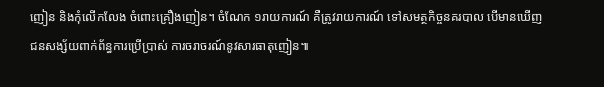ញៀន និងកុំលើកលែង ចំពោះគ្រឿងញៀន។ ចំណែក ១រាយការណ៍ គឺត្រូវរាយការណ៍ ទៅសមត្ថកិច្ចនគរបាល បើមានឃើញជនសង្ស័យពាក់ព័ន្ធការប្រើប្រាស់ ការចរាចរណ៍នូវសារធាតុញៀន៕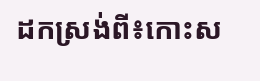ដកស្រង់ពី៖កោះស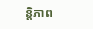ន្តិភាព